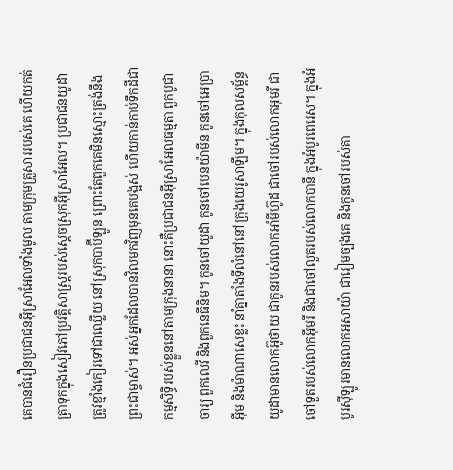គេបានជំរឿនប្រជាជនអ៊ីស្រាអែលទាំងមូល តាមក្រុមគ្រួសាររបស់គេ ហើយកត់ត្រាទុកក្នុងសៀវភៅប្រវត្តិសាស្ត្ររបស់ស្ដេចស្រុកអ៊ីស្រាអែល។ ប្រជាជនយូដាត្រូវខ្មាំងកៀរទៅជាឈ្លើយ នៅស្រុកបាប៊ីឡូន ព្រោះតែពួកគេមិនស្មោះត្រង់នឹងព្រះជាម្ចាស់។ អស់អ្នកដែលបានវិលមកវិញមុនគេបង្អស់ ហើយកាន់កាប់ទឹកដីជាកម្មសិទ្ធិរបស់ខ្លួននៅតាមក្រុងនានា នោះគឺប្រជាជនអ៊ីស្រាអែលធម្មតា ពួកបូជាចារ្យ ពួកលេវី និងពួកនេធីនិម។ កូនចៅយូដា កូនចៅបេនយ៉ាមីន កូនចៅអេប្រាអ៊ីម និងម៉ាណាសេខ្លះ នាំគ្នាតាំងទីលំនៅនៅក្រុងយេរូសាឡឹម។ ក្នុងកុលសម្ព័ន្ធយូដាមានលោកអ៊ូថាយ ជាកូនរបស់លោកអាំមីហ៊ូដ ជាចៅរបស់លោកអុមរី ជាចៅទួតរបស់លោកអ៊ីមរី និងជាចៅលួតរបស់លោកបានី ក្នុងអំបូរពេរេស។ ក្នុងអំបូរស៊ីឡូរមានលោកអសាយ៉ា ជារៀមច្បងគេ និងកូនចៅរបស់គា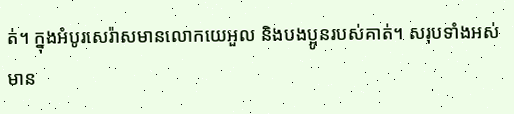ត់។ ក្នុងអំបូរសេរ៉ាសមានលោកយេអួល និងបងប្អូនរបស់គាត់។ សរុបទាំងអស់មាន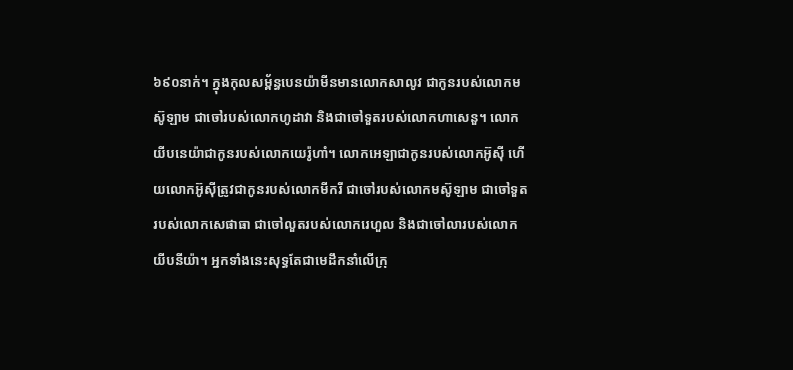៦៩០នាក់។ ក្នុងកុលសម្ព័ន្ធបេនយ៉ាមីនមានលោកសាលូវ ជាកូនរបស់លោកមស៊ូឡាម ជាចៅរបស់លោកហូដាវា និងជាចៅទួតរបស់លោកហាសេនួ។ លោកយីបនេយ៉ាជាកូនរបស់លោកយេរ៉ូហាំ។ លោកអេឡាជាកូនរបស់លោកអ៊ូស៊ី ហើយលោកអ៊ូស៊ីត្រូវជាកូនរបស់លោកមីករី ជាចៅរបស់លោកមស៊ូឡាម ជាចៅទួតរបស់លោកសេផាធា ជាចៅលួតរបស់លោករេហួល និងជាចៅលារបស់លោកយីបនីយ៉ា។ អ្នកទាំងនេះសុទ្ធតែជាមេដឹកនាំលើក្រុ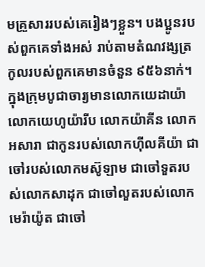មគ្រួសាររបស់គេរៀងៗខ្លួន។ បងប្អូនរបស់ពួកគេទាំងអស់ រាប់តាមតំណវង្សត្រកូលរបស់ពួកគេមានចំនួន ៩៥៦នាក់។ ក្នុងក្រុមបូជាចារ្យមានលោកយេដាយ៉ា លោកយេហូយ៉ារីប លោកយ៉ាគីន លោកអសារា ជាកូនរបស់លោកហ៊ីលគីយ៉ា ជាចៅរបស់លោកមស៊ូឡាម ជាចៅទួតរបស់លោកសាដុក ជាចៅលួតរបស់លោកមេរ៉ាយ៉ូត ជាចៅ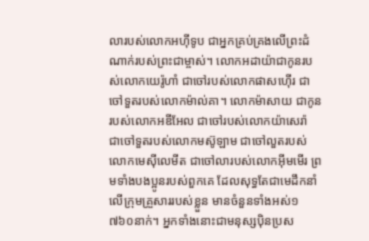លារបស់លោកអហ៊ីទូប ជាអ្នកគ្រប់គ្រងលើព្រះដំណាក់របស់ព្រះជាម្ចាស់។ លោកអដាយ៉ាជាកូនរបស់លោកយេរ៉ូហាំ ជាចៅរបស់លោកផាសហ៊ើរ ជាចៅទួតរបស់លោកម៉ាល់គា។ លោកម៉ាសាយ ជាកូនរបស់លោកអឌីអែល ជាចៅរបស់លោកយ៉ាសេរ៉ា ជាចៅទួតរបស់លោកមស៊ូឡាម ជាចៅលួតរបស់លោកមេស៊ីលេមីត ជាចៅលារបស់លោកអ៊ីមមើរ ព្រមទាំងបងប្អូនរបស់ពួកគេ ដែលសុទ្ធតែជាមេដឹកនាំលើក្រុមគ្រួសាររបស់ខ្លួន មានចំនួនទាំងអស់១ ៧៦០នាក់។ អ្នកទាំងនោះជាមនុស្សប៉ិនប្រស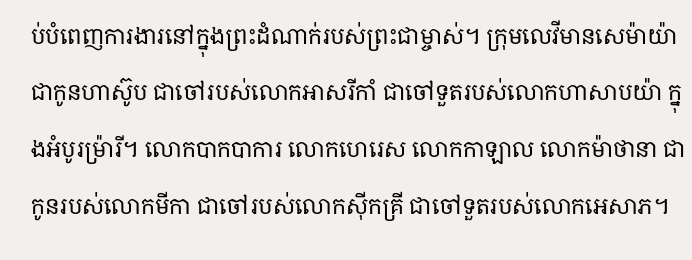ប់បំពេញការងារនៅក្នុងព្រះដំណាក់របស់ព្រះជាម្ចាស់។ ក្រុមលេវីមានសេម៉ាយ៉ា ជាកូនហាស៊ូប ជាចៅរបស់លោកអាសរីកាំ ជាចៅទួតរបស់លោកហាសាបយ៉ា ក្នុងអំបូរម៉្រារី។ លោកបាកបាការ លោកហេរេស លោកកាឡាល លោកម៉ាថានា ជាកូនរបស់លោកមីកា ជាចៅរបស់លោកស៊ីកគ្រី ជាចៅទួតរបស់លោកអេសាភ។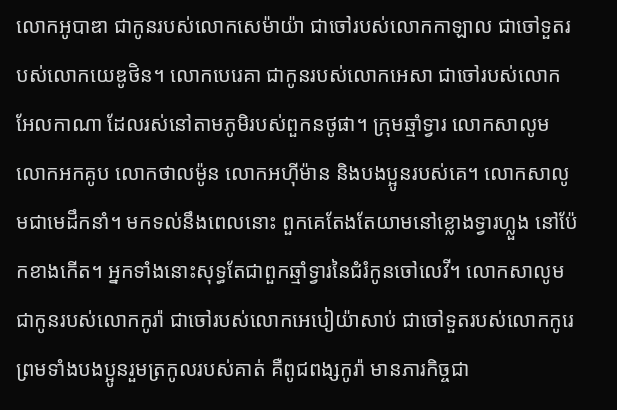លោកអូបាឌា ជាកូនរបស់លោកសេម៉ាយ៉ា ជាចៅរបស់លោកកាឡាល ជាចៅទួតរបស់លោកយេឌូថិន។ លោកបេរេគា ជាកូនរបស់លោកអេសា ជាចៅរបស់លោកអែលកាណា ដែលរស់នៅតាមភូមិរបស់ពួកនថូផា។ ក្រុមឆ្មាំទ្វារ លោកសាលូម លោកអកគូប លោកថាលម៉ូន លោកអហ៊ីម៉ាន និងបងប្អូនរបស់គេ។ លោកសាលូមជាមេដឹកនាំ។ មកទល់នឹងពេលនោះ ពួកគេតែងតែយាមនៅខ្លោងទ្វារហ្លួង នៅប៉ែកខាងកើត។ អ្នកទាំងនោះសុទ្ធតែជាពួកឆ្មាំទ្វារនៃជំរំកូនចៅលេវី។ លោកសាលូមជាកូនរបស់លោកកូរ៉ា ជាចៅរបស់លោកអេបៀយ៉ាសាប់ ជាចៅទួតរបស់លោកកូរេ ព្រមទាំងបងប្អូនរួមត្រកូលរបស់គាត់ គឺពូជពង្សកូរ៉ា មានភារកិច្ចជា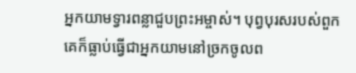អ្នកយាមទ្វារពន្លាជួបព្រះអម្ចាស់។ បុព្វបុរសរបស់ពួកគេក៏ធ្លាប់ធ្វើជាអ្នកយាមនៅច្រកចូលព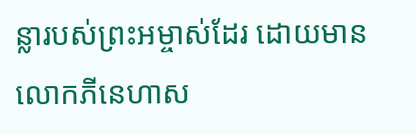ន្លារបស់ព្រះអម្ចាស់ដែរ ដោយមានលោកភីនេហាស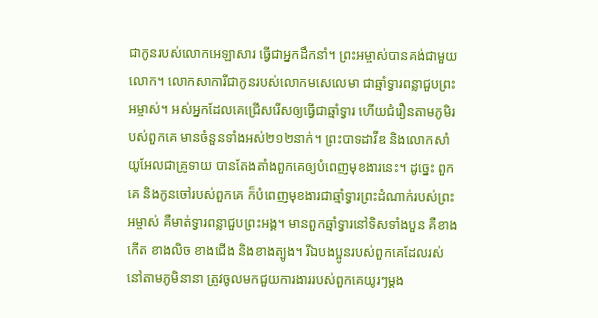ជាកូនរបស់លោកអេឡាសារ ធ្វើជាអ្នកដឹកនាំ។ ព្រះអម្ចាស់បានគង់ជាមួយលោក។ លោកសាការីជាកូនរបស់លោកមសេលេមា ជាឆ្មាំទ្វារពន្លាជួបព្រះអម្ចាស់។ អស់អ្នកដែលគេជ្រើសរើសឲ្យធ្វើជាឆ្មាំទ្វារ ហើយជំរឿនតាមភូមិរបស់ពួកគេ មានចំនួនទាំងអស់២១២នាក់។ ព្រះបាទដាវីឌ និងលោកសាំយូអែលជាគ្រូទាយ បានតែងតាំងពួកគេឲ្យបំពេញមុខងារនេះ។ ដូច្នេះ ពួកគេ និងកូនចៅរបស់ពួកគេ ក៏បំពេញមុខងារជាឆ្មាំទ្វារព្រះដំណាក់របស់ព្រះអម្ចាស់ គឺមាត់ទ្វារពន្លាជួបព្រះអង្គ។ មានពួកឆ្មាំទ្វារនៅទិសទាំងបួន គឺខាងកើត ខាងលិច ខាងជើង និងខាងត្បូង។ រីឯបងប្អូនរបស់ពួកគេដែលរស់នៅតាមភូមិនានា ត្រូវចូលមកជួយការងាររបស់ពួកគេយូរៗម្ដង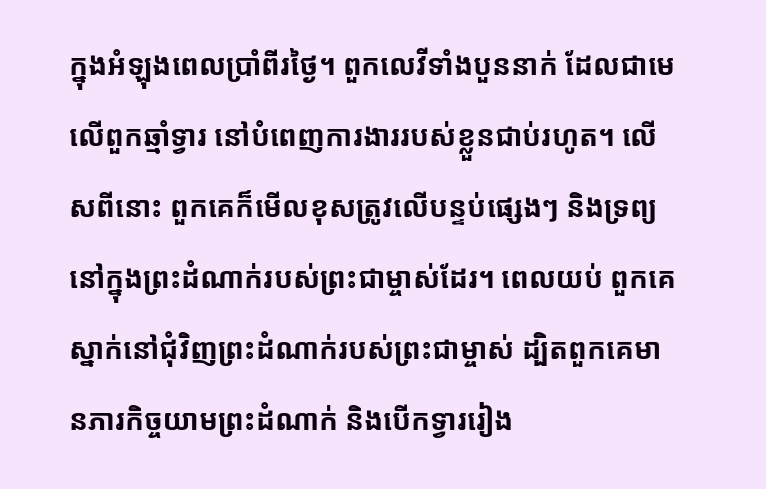ក្នុងអំឡុងពេលប្រាំពីរថ្ងៃ។ ពួកលេវីទាំងបួននាក់ ដែលជាមេលើពួកឆ្មាំទ្វារ នៅបំពេញការងាររបស់ខ្លួនជាប់រហូត។ លើសពីនោះ ពួកគេក៏មើលខុសត្រូវលើបន្ទប់ផ្សេងៗ និងទ្រព្យនៅក្នុងព្រះដំណាក់របស់ព្រះជាម្ចាស់ដែរ។ ពេលយប់ ពួកគេស្នាក់នៅជុំវិញព្រះដំណាក់របស់ព្រះជាម្ចាស់ ដ្បិតពួកគេមានភារកិច្ចយាមព្រះដំណាក់ និងបើកទ្វាររៀង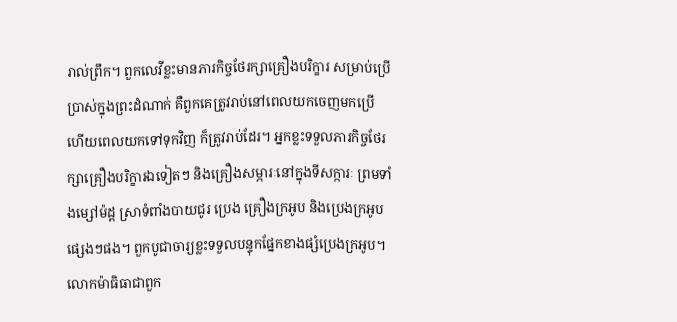រាល់ព្រឹក។ ពួកលេវីខ្លះមានភារកិច្ចថែរក្សាគ្រឿងបរិក្ខារ សម្រាប់ប្រើប្រាស់ក្នុងព្រះដំណាក់ គឺពួកគេត្រូវរាប់នៅពេលយកចេញមកប្រើ ហើយពេលយកទៅទុកវិញ ក៏ត្រូវរាប់ដែរ។ អ្នកខ្លះទទួលភារកិច្ចថែរក្សាគ្រឿងបរិក្ខារឯទៀតៗ និងគ្រឿងសម្ភារៈនៅក្នុងទីសក្ការៈ ព្រមទាំងម្សៅម៉ដ្ត ស្រាទំពាំងបាយជូរ ប្រេង គ្រឿងក្រអូប និងប្រេងក្រអូបផ្សេងៗផង។ ពួកបូជាចារ្យខ្លះទទួលបន្ទុកផ្នែកខាងផ្សំប្រេងក្រអូប។ លោកម៉ាធិធាជាពួក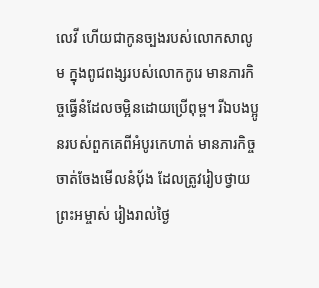លេវី ហើយជាកូនច្បងរបស់លោកសាលូម ក្នុងពូជពង្សរបស់លោកកូរេ មានភារកិច្ចធ្វើនំដែលចម្អិនដោយប្រើពុម្ព។ រីឯបងប្អូនរបស់ពួកគេពីអំបូរកេហាត់ មានភារកិច្ចចាត់ចែងមើលនំបុ័ង ដែលត្រូវរៀបថ្វាយព្រះអម្ចាស់ រៀងរាល់ថ្ងៃ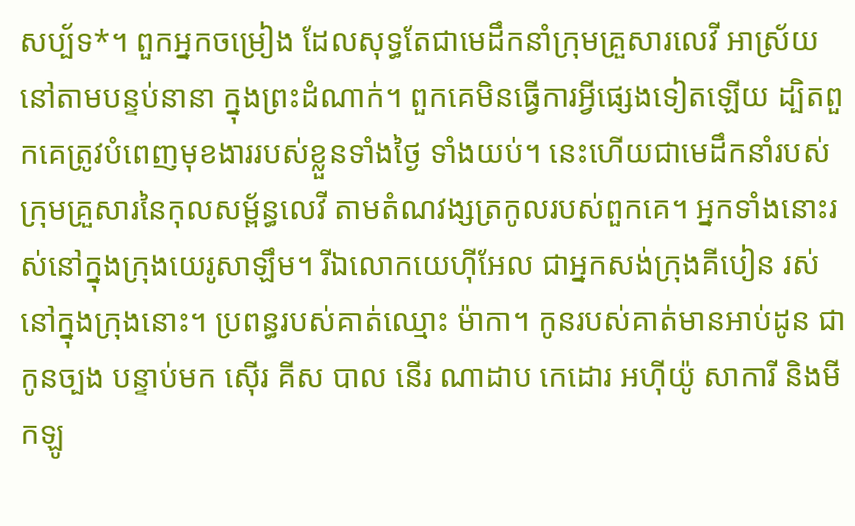សប្ប័ទ*។ ពួកអ្នកចម្រៀង ដែលសុទ្ធតែជាមេដឹកនាំក្រុមគ្រួសារលេវី អាស្រ័យនៅតាមបន្ទប់នានា ក្នុងព្រះដំណាក់។ ពួកគេមិនធ្វើការអ្វីផ្សេងទៀតឡើយ ដ្បិតពួកគេត្រូវបំពេញមុខងាររបស់ខ្លួនទាំងថ្ងៃ ទាំងយប់។ នេះហើយជាមេដឹកនាំរបស់ក្រុមគ្រួសារនៃកុលសម្ព័ន្ធលេវី តាមតំណវង្សត្រកូលរបស់ពួកគេ។ អ្នកទាំងនោះរស់នៅក្នុងក្រុងយេរូសាឡឹម។ រីឯលោកយេហ៊ីអែល ជាអ្នកសង់ក្រុងគីបៀន រស់នៅក្នុងក្រុងនោះ។ ប្រពន្ធរបស់គាត់ឈ្មោះ ម៉ាកា។ កូនរបស់គាត់មានអាប់ដូន ជាកូនច្បង បន្ទាប់មក ស៊ើរ គីស បាល នើរ ណាដាប កេដោរ អហ៊ីយ៉ូ សាការី និងមីកឡូ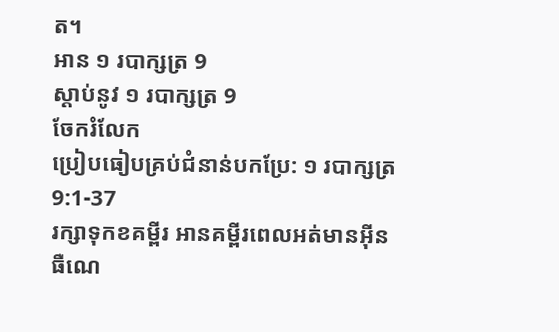ត។
អាន ១ របាក្សត្រ 9
ស្ដាប់នូវ ១ របាក្សត្រ 9
ចែករំលែក
ប្រៀបធៀបគ្រប់ជំនាន់បកប្រែ: ១ របាក្សត្រ 9:1-37
រក្សាទុកខគម្ពីរ អានគម្ពីរពេលអត់មានអ៊ីនធឺណេ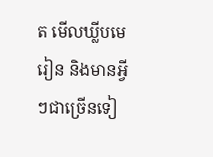ត មើលឃ្លីបមេរៀន និងមានអ្វីៗជាច្រើនទៀ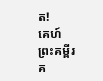ត!
គេហ៍
ព្រះគម្ពីរ
គ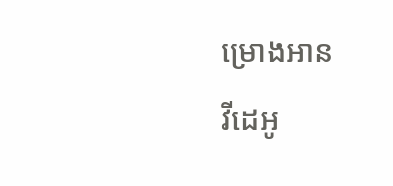ម្រោងអាន
វីដេអូ